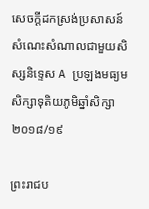សេចក្តីដកស្រង់ប្រសាសន៍ សំណេះសំណាលជាមួយសិស្សនិទ្ទេស A ប្រឡងមធ្យមសិក្សាទុតិយភូមិឆ្នាំសិក្សា ២០១៨/១៩

ព្រះរាជប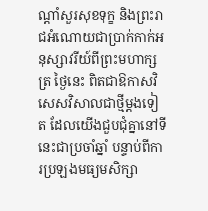ណ្ដាំសួរសុខទុក្ខ និងព្រះរាជអំណោយជាប្រាក់កាក់អនុស្សាវរីយ៍ពីព្រះមហាក្សត្រ ថ្ងៃនេះ ពិតជាឱកាសវិសេសវិសាលជាថ្មីម្ដងទៀត ដែលយើងជួបជុំគ្នានៅទីនេះជាប្រចាំឆ្នាំ បន្ទាប់ពីការប្រឡងមធ្យមសិក្សា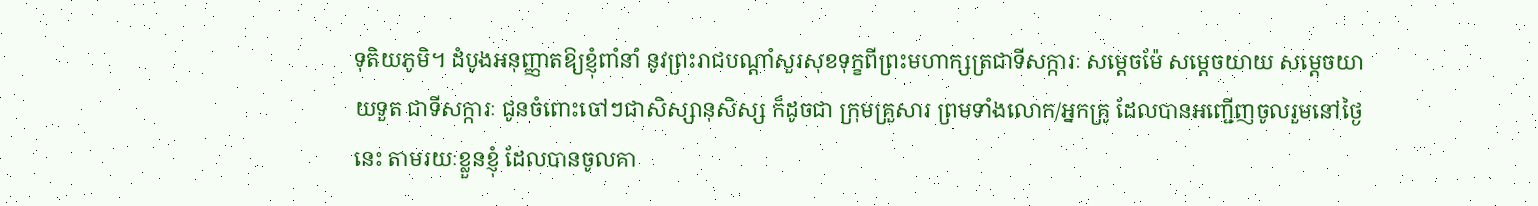ទុតិយភូមិ។ ដំបូងអនុញ្ញាតឱ្យខ្ញុំពាំនាំ នូវព្រះរាជបណ្ដាំសួរសុខទុក្ខពីព្រះមហាក្សត្រជាទីសក្ការៈ សម្ដេចម៉ែ សម្ដេចយាយ សម្ដេចយាយទួត ជាទីសក្ការៈ ជូនចំពោះចៅៗជាសិស្សានុសិស្ស ក៏ដូចជា ក្រុមគ្រួសារ ព្រមទាំងលោក/អ្នកគ្រូ ដែលបានអញ្ជើញចូលរួមនៅថ្ងៃនេះ តាមរយៈខ្លួនខ្ញុំ ដែលបានចូលគា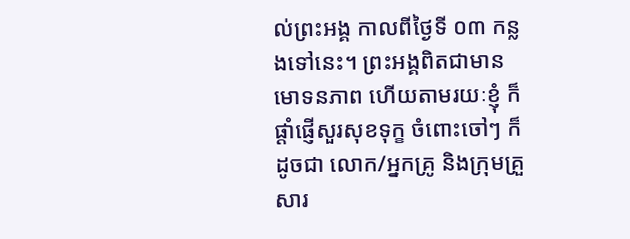ល់ព្រះអង្គ កាលពីថ្ងៃទី ០៣ កន្លងទៅនេះ។ ព្រះអង្គពិតជាមានមោទនភាព ហើយតាមរយៈខ្ញុំ ក៏ផ្ដាំផ្ញើសួរសុខទុក្ខ ចំពោះចៅៗ ក៏ដូចជា លោក/អ្នកគ្រូ និងក្រុមគ្រួសារ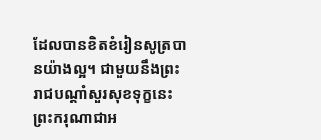ដែលបានខិតខំរៀនសូត្របានយ៉ាងល្អ។ ជាមួយនឹងព្រះរាជបណ្ដាំសួរសុខទុក្ខនេះ ព្រះករុណាជាអ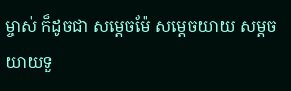ម្ចាស់ ក៏ដូចជា សម្ដេចម៉ែ សម្ដេចយាយ សម្ដចយាយទួ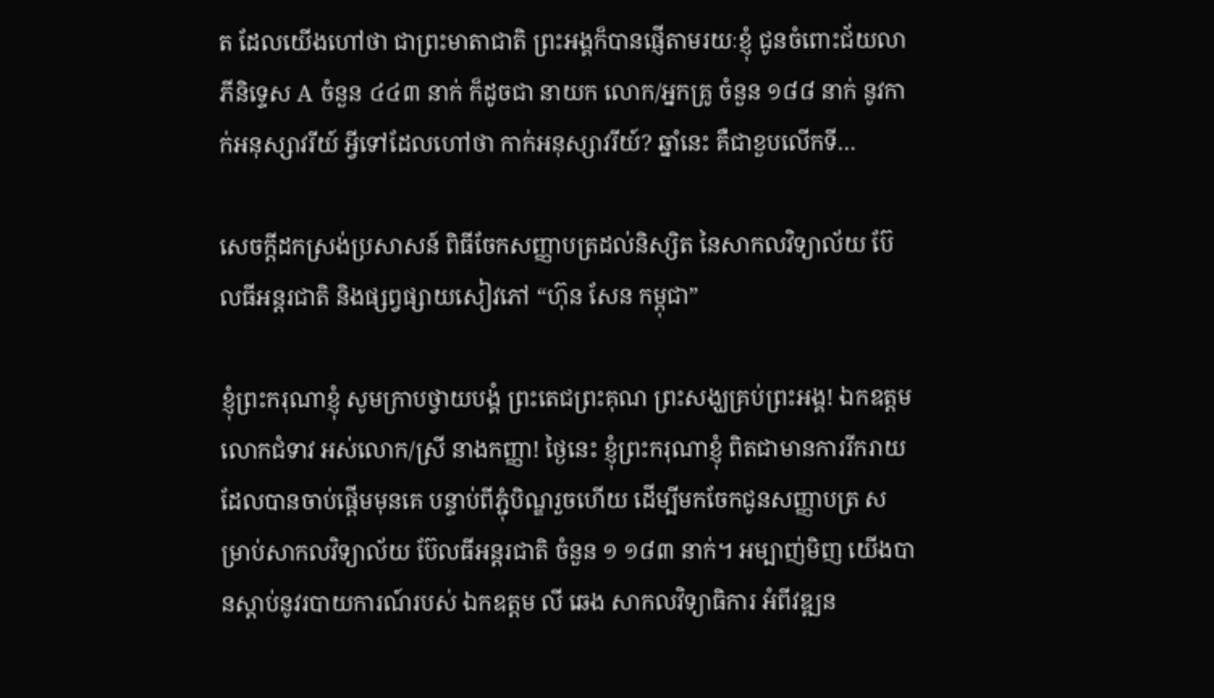ត ដែលយើងហៅថា ជាព្រះមាតាជាតិ ព្រះអង្គក៏បានផ្ញើតាមរយៈខ្ញុំ ជូនចំពោះជ័យលាភីនិទ្ទេស A ចំនួន ៤៤៣ នាក់ ក៏ដូចជា នាយក លោក/អ្នកគ្រូ ចំនួន ១៨៨ នាក់ នូវកាក់អនុស្សាវរីយ៍ អ្វីទៅដែលហៅថា កាក់អនុស្សាវរីយ៍? ឆ្នាំនេះ គឺជាខួបលើកទី…

សេចក្តីដកស្រង់ប្រសាសន៍ ពិធីចែកសញ្ញាបត្រដល់និស្សិត នៃសាកលវិទ្យាល័យ ប៊ែលធីអន្តរជាតិ និងផ្សព្វផ្សាយសៀវភៅ “ហ៊ុន សែន កម្ពុជា”

ខ្ញុំព្រះករុណាខ្ញុំ សូមក្រាបថ្វាយបង្គំ ព្រះតេជព្រះគុណ ព្រះសង្ឃគ្រប់ព្រះអង្គ! ឯកឧត្តម លោកជំទាវ អស់លោក/ស្រី នាងកញ្ញា! ថ្ងៃនេះ ខ្ញុំព្រះករុណាខ្ញុំ ពិតជាមានការរីករាយ ដែលបានចាប់ផ្ដើមមុនគេ បន្ទាប់ពីភ្ជុំបិណ្ឌរួចហើយ ដើម្បីមកចែកជូនសញ្ញាបត្រ សម្រាប់សាកលវិទ្យាល័យ ប៊ែលធីអន្តរជាតិ ចំនួន ១ ១៨៣ នាក់។ អម្បាញ់មិញ យើងបានស្ដាប់នូវរបាយការណ៍របស់ ឯកឧត្តម លី ឆេង សាកលវិទ្យាធិការ អំពីវឌ្ឍន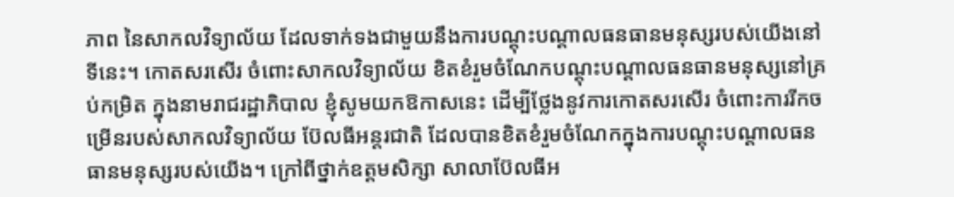ភាព នៃសាកលវិទ្យាល័យ ដែលទាក់ទងជាមួយនឹងការបណ្ដុះបណ្ដាលធនធានមនុស្សរបស់យើងនៅទីនេះ។ កោតសរសើរ ចំពោះសាកលវិទ្យាល័យ ខិតខំរួមចំណែកបណ្តុះបណ្តាលធនធានមនុស្សនៅគ្រប់កម្រិត ក្នុងនាមរាជរដ្ឋាភិបាល ខ្ញុំសូមយកឱកាសនេះ ដើម្បីថ្លែងនូវការកោតសរសើរ ចំពោះការរីកចម្រើនរបស់សាកលវិទ្យាល័យ ប៊ែលធីអន្តរជាតិ ដែលបានខិតខំរួមចំណែកក្នុងការបណ្ដុះបណ្ដាលធនធានមនុស្សរបស់យើង។ ក្រៅពីថ្នាក់ឧត្តមសិក្សា សាលាប៊ែលធីអ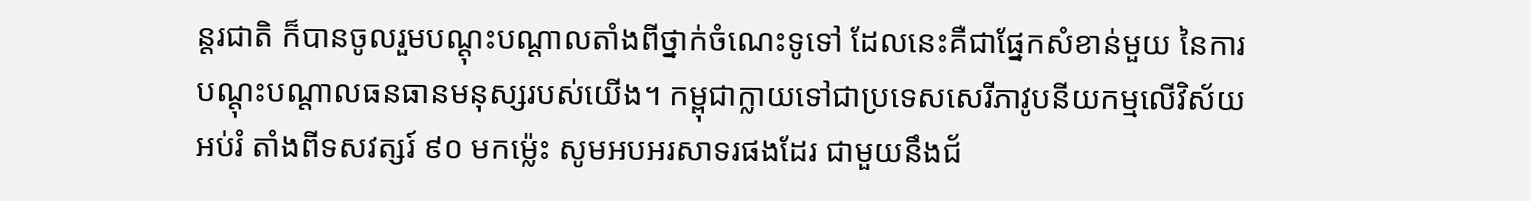ន្តរជាតិ ក៏បានចូលរួមបណ្ដុះបណ្ដាលតាំងពីថ្នាក់ចំណេះទូទៅ ដែលនេះគឺជាផ្នែកសំខាន់មួយ នៃការបណ្ដុះបណ្ដាលធនធានមនុស្សរបស់យើង។ កម្ពុជាក្លាយទៅជាប្រទេសសេរីភាវូបនីយកម្មលើវិស័យអប់រំ តាំងពីទសវត្សរ៍ ៩០ មកម្ល៉េះ សូមអបអរសាទរផងដែរ ជាមួយនឹងជ័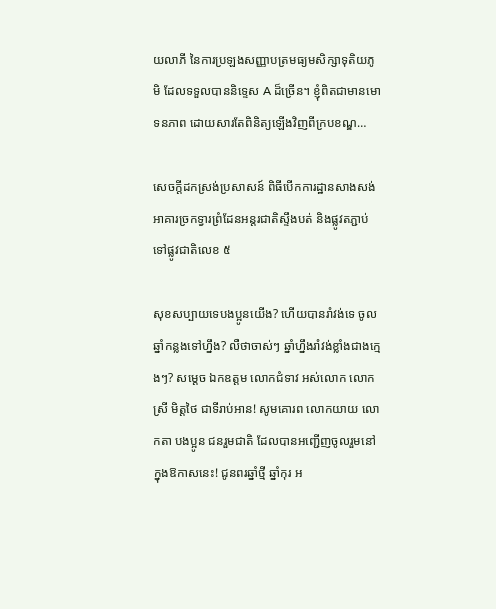យលាភី នៃការប្រឡងសញ្ញាបត្រមធ្យមសិក្សាទុតិយភូមិ ដែលទទួលបាននិទ្ទេស A ដ៏ច្រើន។ ខ្ញុំពិតជាមានមោទនភាព ដោយសារតែពិនិត្យឡើងវិញពីក្របខណ្ឌ…

សេចក្ដីដកស្រង់ប្រសាសន៍ ពិធីបើកការដ្ឋានសាងសង់អាគារច្រកទ្វារព្រំដែនអន្តរជាតិស្ទឹងបត់ និងផ្លូវតភ្ជាប់ទៅផ្លូវជាតិលេខ ៥

សុខសប្បាយទេបងប្អូនយើង? ហើយបានរាំវង់ទេ ចូលឆ្នាំកន្លងទៅហ្នឹង? លឺថាចាស់ៗ ឆ្នាំហ្នឹងរាំវង់ខ្លាំងជាងក្មេងៗ? សម្តេច ឯកឧត្តម លោកជំទាវ អស់លោក លោកស្រី មិត្តថៃ ជាទីរាប់អាន! សូមគោរព លោកយាយ លោកតា បងប្អូន ជនរួមជាតិ ដែលបានអញ្ជើញចូលរួមនៅក្នុងឱកាសនេះ! ជូនពរឆ្នាំថ្មី ឆ្នាំកុរ អ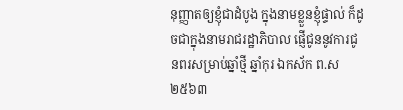នុញ្ញាតឲ្យខ្ញុំជាដំបូង ក្នុងនាមខ្លួនខ្ញុំផ្ទាល់ ក៏ដូចជាក្នុងនាមរាជរដ្ឋាភិបាល ផ្ញើជូននូវការជូនពរសម្រាប់ឆ្នាំថ្មី ឆ្នាំកុរ ឯកស័ក ព.ស ២៥៦៣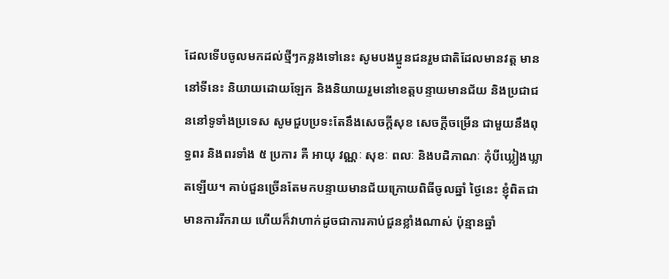ដែលទើបចូលមកដល់ថ្មីៗកន្លងទៅនេះ សូមបងប្អូនជនរួមជាតិដែលមានវត្ត មាននៅទីនេះ និយាយដោយឡែក និងនិយាយរួមនៅខេត្តបន្ទាយមានជ័យ និងប្រជាជននៅទូទាំងប្រទេស សូមជួបប្រទះតែនឹងសេចក្តីសុខ សេចក្តីចម្រើន ជាមួយនឹងពុទ្ធពរ និងពរទាំង ៥ ប្រការ គឺ អាយុ វណ្ណៈ សុខៈ ពលៈ និងបដិភាណៈ កុំបីឃ្លៀងឃ្លាតឡើយ។ គាប់ជួនច្រើនតែមកបន្ទាយមានជ័យក្រោយពិធីចូលឆ្នាំ ថ្ងៃនេះ ខ្ញុំពិតជាមានការរីករាយ ហើយក៏វាហាក់ដូចជាការគាប់ជួនខ្លាំងណាស់ ប៉ុន្មានឆ្នាំ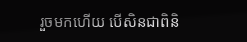រួចមកហើយ បើសិនជាពិនិ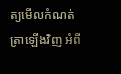ត្យមើលកំណត់ត្រាឡើងវិញ អំពី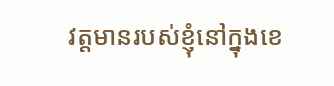វត្តមានរបស់ខ្ញុំនៅក្នុងខេ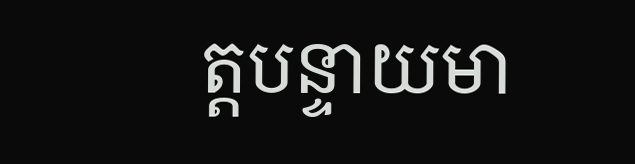ត្តបន្ទាយមា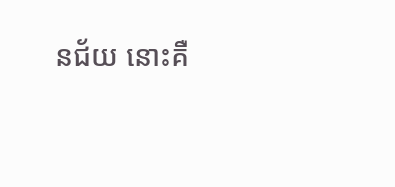នជ័យ នោះគឺ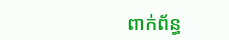ពាក់ព័ន្ធ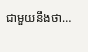ជាមួយនឹងថា…